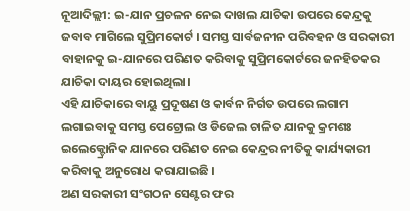ନୂଆଦିଲ୍ଲୀ: ଇ-ଯାନ ପ୍ରଚଳନ ନେଇ ଦାଖଲ ଯାଚିକା ଉପରେ କେନ୍ଦ୍ରକୁ ଜବାବ ମାଗିଲେ ସୁପ୍ରିମକୋର୍ଟ । ସମସ୍ତ ସାର୍ବଜନୀନ ପରିବହନ ଓ ସରକାରୀ ବାହାନକୁ ଇ-ଯାନରେ ପରିଣତ କରିବାକୁ ସୁପ୍ରିମକୋର୍ଟରେ ଜନହିତକର ଯାଚିକା ଦାୟର ହୋଇଥିଲା।
ଏହି ଯାଚିକାରେ ବାୟୁ ପ୍ରଦୂଷଣ ଓ କାର୍ବନ ନିର୍ଗତ ଉପରେ ଲଗାମ ଲଗାଇବାକୁ ସମସ୍ତ ପେଟ୍ରୋଲ ଓ ଡିଜେଲ ଚାଳିତ ଯାନକୁ କ୍ରମଶଃ ଇଲେକ୍ଟ୍ରୋନିକ ଯାନରେ ପରିଣତ ନେଇ କେନ୍ଦ୍ରର ନୀତିକୁ କାର୍ଯ୍ୟକାରୀ କରିବାକୁ ଅନୁରୋଧ କରାଯାଇଛି ।
ଅଣ ସରକାରୀ ସଂଗଠନ ସେଣ୍ଟର ଫର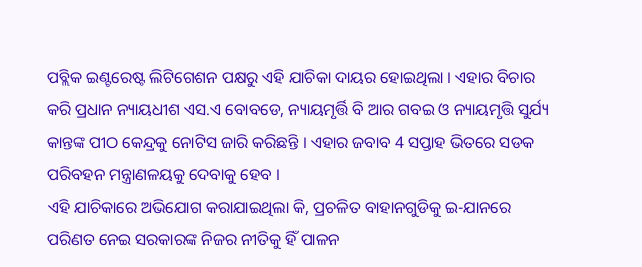ପବ୍ଲିକ ଇଣ୍ଟରେଷ୍ଟ ଲିଟିଗେଶନ ପକ୍ଷରୁ ଏହି ଯାଚିକା ଦାୟର ହୋଇଥିଲା । ଏହାର ବିଚାର କରି ପ୍ରଧାନ ନ୍ୟାୟଧୀଶ ଏସ.ଏ ବୋବଡେ, ନ୍ୟାୟମୃର୍ତ୍ତି ବି ଆର ଗବଇ ଓ ନ୍ୟାୟମୃତ୍ତି ସୁର୍ଯ୍ୟ କାନ୍ତଙ୍କ ପୀଠ କେନ୍ଦ୍ରକୁ ନୋଟିସ ଜାରି କରିଛନ୍ତି । ଏହାର ଜବାବ 4 ସପ୍ତାହ ଭିତରେ ସଡକ ପରିବହନ ମନ୍ତ୍ରାଣଳୟକୁ ଦେବାକୁ ହେବ ।
ଏହି ଯାଚିକାରେ ଅଭିଯୋଗ କରାଯାଇଥିଲା କି, ପ୍ରଚଳିତ ବାହାନଗୁଡିକୁ ଇ-ଯାନରେ ପରିଣତ ନେଇ ସରକାରଙ୍କ ନିଜର ନୀତିକୁ ହିଁ ପାଳନ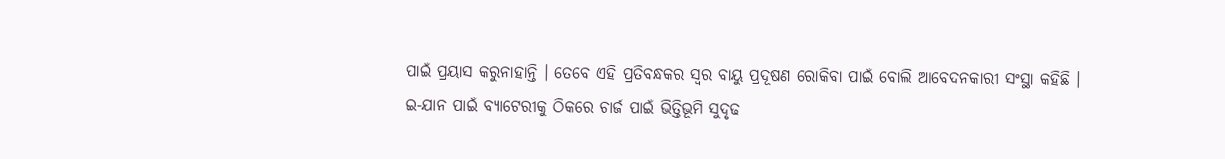ପାଇଁ ପ୍ରୟାସ କରୁନାହାନ୍ତି । ତେବେ ଏହି ପ୍ରତିବନ୍ଧକର ସ୍ବର ବାୟୁ ପ୍ରଦୂଷଣ ରୋକିବା ପାଇଁ ବୋଲି ଆବେଦନକାରୀ ସଂସ୍ଥା କହିଛି ।
ଇ-ଯାନ ପାଇଁ ବ୍ୟାଟେରୀକୁ ଠିକରେ ଚାର୍ଜ ପାଇଁ ଭିତ୍ତିଭୂମି ସୁଦୃଢ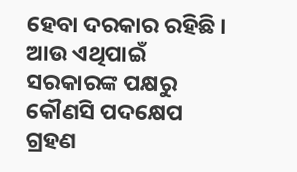ହେବା ଦରକାର ରହିଛି । ଆଉ ଏଥିପାଇଁ ସରକାରଙ୍କ ପକ୍ଷରୁ କୌଣସି ପଦକ୍ଷେପ ଗ୍ରହଣ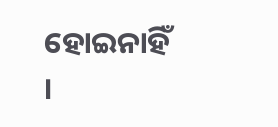ହୋଇନାହିଁ ।